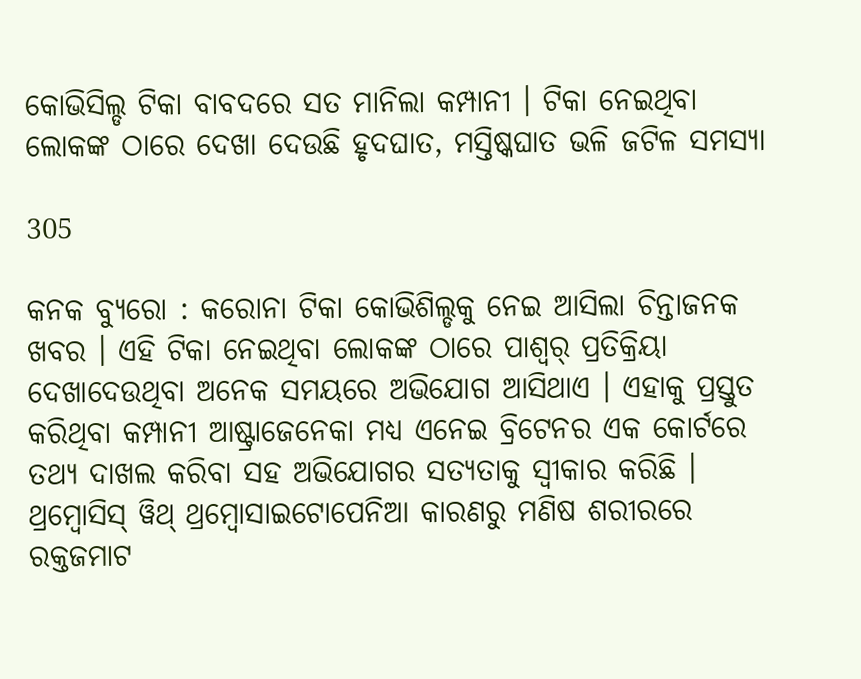କୋଭିସିଲ୍ଡ ଟିକା ବାବଦରେ ସତ ମାନିଲା କମ୍ପାନୀ । ଟିକା ନେଇଥିବା ଲୋକଙ୍କ ଠାରେ ଦେଖା ଦେଉଛି ହୃଦଘାତ, ମସ୍ତିଷ୍କଘାତ ଭଳି ଜଟିଳ ସମସ୍ୟା

305

କନକ ବ୍ୟୁରୋ : କରୋନା ଟିକା କୋଭିଶିଲ୍ଡକୁ ନେଇ ଆସିଲା ଚିନ୍ତାଜନକ ଖବର । ଏହି ଟିକା ନେଇଥିବା ଲୋକଙ୍କ ଠାରେ ପାଶ୍ୱର୍ ପ୍ରତିକ୍ରିୟା ଦେଖାଦେଉଥିବା ଅନେକ ସମୟରେ ଅଭିଯୋଗ ଆସିଥାଏ । ଏହାକୁ ପ୍ରସ୍ତୁତ କରିଥିବା କମ୍ପାନୀ ଆଷ୍ଟ୍ରାଜେନେକା ମଧ୍ୟ ଏନେଇ ବ୍ରିଟେନର ଏକ କୋର୍ଟରେ ତଥ୍ୟ ଦାଖଲ କରିବା ସହ ଅଭିଯୋଗର ସତ୍ୟତାକୁ ସ୍ୱୀକାର କରିଛି । ଥ୍ରମ୍ବୋସିସ୍ ୱିଥ୍ ଥ୍ରମ୍ବୋସାଇଟୋପେନିଆ କାରଣରୁ ମଣିଷ ଶରୀରରେ ରକ୍ତଜମାଟ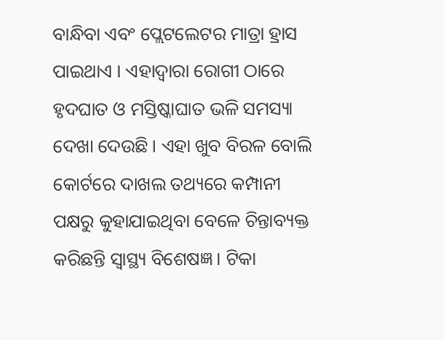ବାନ୍ଧିବା ଏବଂ ପ୍ଲେଟଲେଟର ମାତ୍ରା ହ୍ରାସ ପାଇଥାଏ । ଏହାଦ୍ୱାରା ରୋଗୀ ଠାରେ ହୃଦଘାତ ଓ ମସ୍ତିଷ୍କାଘାତ ଭଳି ସମସ୍ୟା ଦେଖା ଦେଉଛି । ଏହା ଖୁବ ବିରଳ ବୋଲି କୋର୍ଟରେ ଦାଖଲ ତଥ୍ୟରେ କମ୍ପାନୀ ପକ୍ଷରୁ କୁହାଯାଇଥିବା ବେଳେ ଚିନ୍ତାବ୍ୟକ୍ତ କରିଛନ୍ତି ସ୍ୱାସ୍ଥ୍ୟ ବିଶେଷଜ୍ଞ । ଟିକା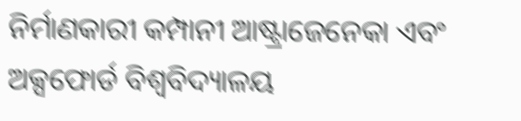ନିର୍ମାଣକାରୀ କମ୍ପାନୀ ଆଷ୍ଟ୍ରାଜେନେକା ଏବଂ ଅକ୍ସଫୋର୍ଡ ବିଶ୍ୱବିଦ୍ୟାଳୟ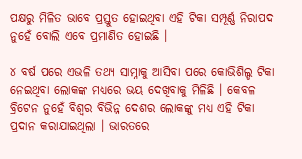ପକ୍ଷରୁ ମିଳିତ ଭାବେ ପ୍ରସ୍ତୁତ ହୋଇଥିବା ଏହି ଟିକା ସମ୍ପୂର୍ଣ୍ଣ ନିରାପଦ ନୁହେଁ ବୋଲି ଏବେ ପ୍ରମାଣିତ ହୋଇଛି ।

୪ ବର୍ଷ ପରେ ଏଭଳି ତଥ୍ୟ ସାମ୍ନାକୁ ଆସିବା ପରେ କୋଭିଶିଲ୍ଡ ଟିକା ନେଇଥିବା ଲୋକଙ୍କ ମଧ୍ୟରେ ଭୟ ଦେଖିବାକୁ ମିଳିଛି । କେବଳ ବ୍ରିଟେନ ନୁହେଁ ବିଶ୍ୱର ବିଭିନ୍ନ ଦେଶର ଲୋକଙ୍କୁ ମଧ୍ୟ ଏହି ଟିକା ପ୍ରଦାନ କରାଯାଇଥିଲା । ଭାରତରେ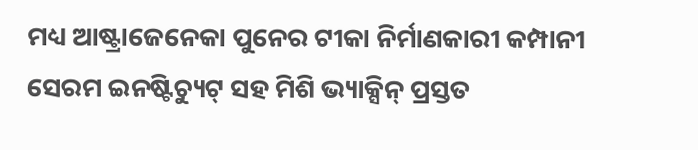ମଧ୍ୟ ଆଷ୍ଟ୍ରାଜେନେକା ପୁନେର ଟୀକା ନିର୍ମାଣକାରୀ କମ୍ପାନୀ ସେରମ ଇନଷ୍ଟିଚ୍ୟୁଟ୍ ସହ ମିଶି ଭ୍ୟାକ୍ସିନ୍ ପ୍ରସ୍ତତ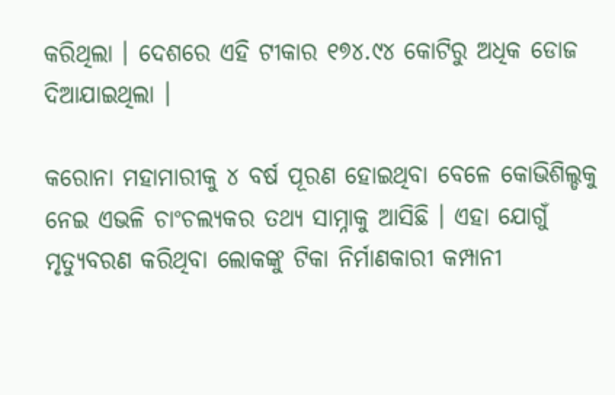କରିଥିଲା । ଦେଶରେ ଏହି ଟୀକାର ୧୭୪.୯୪ କୋଟିରୁ ଅଧିକ ଡୋଜ ଦିଆଯାଇଥିଲା ।

କରୋନା ମହାମାରୀକୁ ୪ ବର୍ଷ ପୂରଣ ହୋଇଥିବା ବେଳେ କୋଭିଶିଲ୍ଡକୁ ନେଇ ଏଭଳି ଚାଂଚଲ୍ୟକର ତଥ୍ୟ ସାମ୍ନାକୁ ଆସିଛି । ଏହା ଯୋଗୁଁ ମୃତ୍ୟୁବରଣ କରିଥିବା ଲୋକଙ୍କୁ ଟିକା ନିର୍ମାଣକାରୀ କମ୍ପାନୀ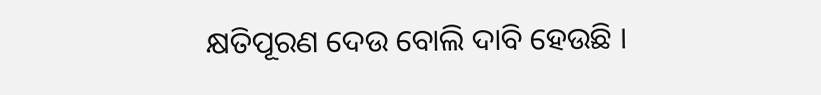କ୍ଷତିପୂରଣ ଦେଉ ବୋଲି ଦାବି ହେଉଛି ।